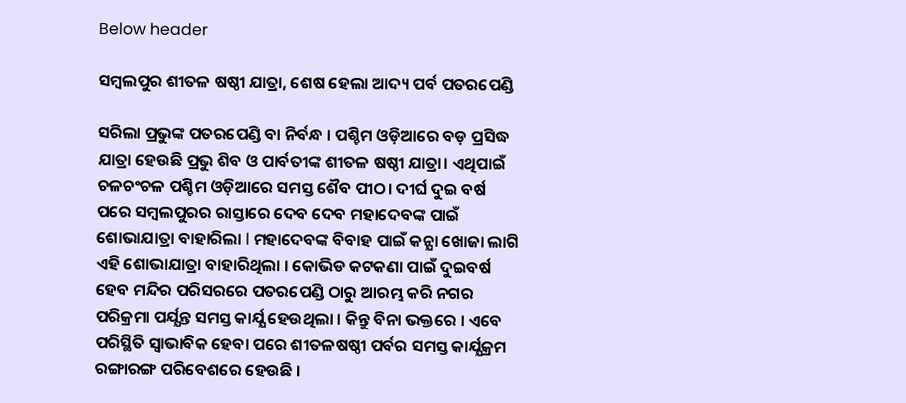Below header

ସମ୍ବଲପୁର ଶୀତଳ ଷଷ୍ଠୀ ଯାତ୍ରା, ଶେଷ ହେଲା ଆଦ୍ୟ ପର୍ବ ପତରପେଣ୍ଡି

ସରିଲା ପ୍ରଭୁଙ୍କ ପତରପେଣ୍ଡି ବା ନିର୍ବନ୍ଧ । ପଶ୍ଚିମ ଓଡ଼ିଆରେ ବଡ଼ ପ୍ରସିଦ୍ଧ ଯାତ୍ରା ହେଉଛି ପ୍ରଭୁ ଶିବ ଓ ପାର୍ବତୀଙ୍କ ଶୀତଳ ଷଷ୍ଠୀ ଯାତ୍ରା। ଏଥିପାଇଁ ଚଳଚଂଚଳ ପଶ୍ଚିମ ଓଡ଼ିଆରେ ସମସ୍ତ ଶୈବ ପୀଠ। ଦୀର୍ଘ ଦୁଇ ବର୍ଷ ପରେ ସମ୍ବଲପୁରର ରାସ୍ତାରେ ଦେବ ଦେବ ମହାଦେବଙ୍କ ପାଇଁ ଶୋଭାଯାତ୍ରା ବାହାରିଲା l ମହାଦେବଙ୍କ ବିବାହ ପାଇଁ କନ୍ଯା ଖୋଜା ଲାଗି ଏହି ଶୋଭାଯାତ୍ରା ବାହାରିଥିଲା । କୋଭିଡ କଟକଣା ପାଇଁ ଦୁଇବର୍ଷ ହେବ ମନ୍ଦିର ପରିସରରେ ପତରପେଣ୍ଡି ଠାରୁ ଆରମ୍ଭ କରି ନଗର ପରିକ୍ରମା ପର୍ଯ୍ଯନ୍ତ ସମସ୍ତ କାର୍ଯ୍ଯ ହେଉଥିଲା । କିନ୍ତୁ ବିନା ଭକ୍ତରେ । ଏବେ ପରିସ୍ଥିତି ସ୍ୱାଭାବିକ ହେବା ପରେ ଶୀତଳଷଷ୍ଠୀ ପର୍ବର ସମସ୍ତ କାର୍ଯ୍ଯକ୍ରମ ରଙ୍ଗାରଙ୍ଗ ପରିବେଶରେ ହେଉଛି ।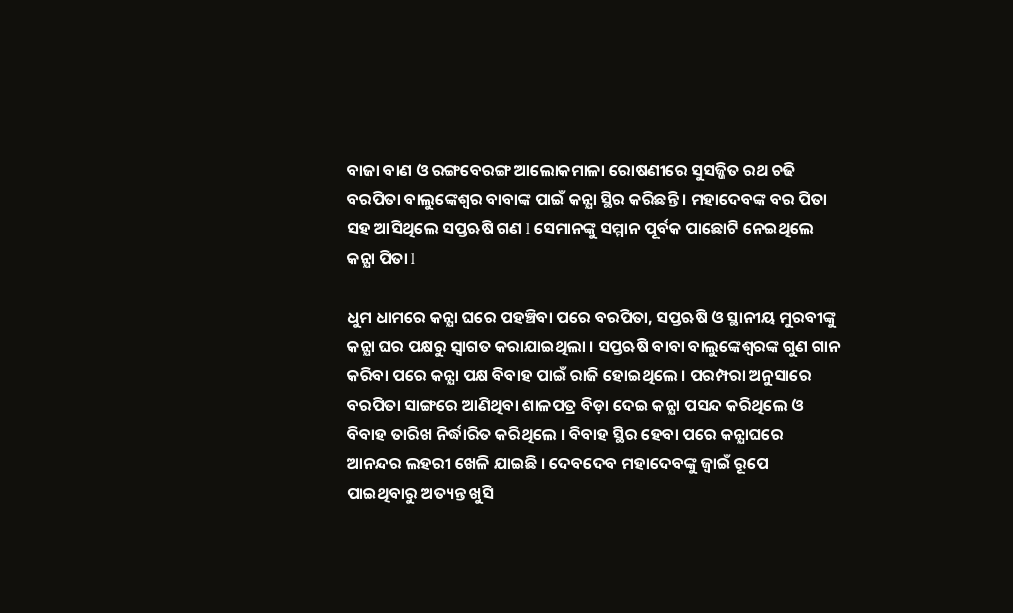ବାଜା ବାଣ ଓ ରଙ୍ଗବେରଙ୍ଗ ଆଲୋକମାଳା ରୋଷଣୀରେ ସୁସଜ୍ଜିତ ରଥ ଚଢି ବରପିତା ବାଲୁଙ୍କେଶ୍ୱର ବାବାଙ୍କ ପାଇଁ କନ୍ଯା ସ୍ଥିର କରିଛନ୍ତି । ମହାଦେବଙ୍କ ବର ପିତା ସହ ଆସିଥିଲେ ସପ୍ତଋଷି ଗଣ l ସେମାନଙ୍କୁ ସମ୍ମାନ ପୂର୍ବକ ପାଛୋଟି ନେଇଥିଲେ କନ୍ଯା ପିତା l

ଧୁମ ଧାମରେ କନ୍ଯା ଘରେ ପହଞ୍ଚିବା ପରେ ବରପିତା, ସପ୍ତଋଷି ଓ ସ୍ଥାନୀୟ ମୁରବୀଙ୍କୁ କନ୍ଯା ଘର ପକ୍ଷରୁ ସ୍ୱାଗତ କରାଯାଇଥିଲା । ସପ୍ତଋଷି ବାବା ବାଲୁଙ୍କେଶ୍ୱରଙ୍କ ଗୁଣ ଗାନ କରିବା ପରେ କନ୍ଯା ପକ୍ଷ ବିବାହ ପାଇଁ ରାଜି ହୋଇଥିଲେ । ପରମ୍ପରା ଅନୁସାରେ ବରପିତା ସାଙ୍ଗରେ ଆଣିଥିବା ଶାଳପତ୍ର ବିଡ଼ା ଦେଇ କନ୍ଯା ପସନ୍ଦ କରିଥିଲେ ଓ ବିବାହ ତାରିଖ ନିର୍ଦ୍ଧାରିତ କରିଥିଲେ । ବିବାହ ସ୍ଥିର ହେବା ପରେ କନ୍ଯାଘରେ ଆନନ୍ଦର ଲହରୀ ଖେଳି ଯାଇଛି । ଦେବଦେବ ମହାଦେବଙ୍କୁ ଜ୍ଵାଇଁ ରୂପେ ପାଇଥିବାରୁ ଅତ୍ୟନ୍ତ ଖୁସି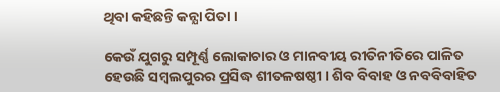ଥିବା କହିଛନ୍ତି କନ୍ଯା ପିତା ।

କେଉଁ ଯୁଗରୁ ସମ୍ପୂର୍ଣ୍ଣ ଲୋକାଚାର ଓ ମାନବୀୟ ରୀତିନୀତିରେ ପାଳିତ ହେଉଛି ସମ୍ବଲପୁରର ପ୍ରସିଦ୍ଧ ଶୀତଳଷଷ୍ଠୀ । ଶିବ ବିବାହ ଓ ନବବିବାହିତ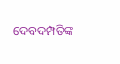ଦେବଦମ୍ପତିଙ୍କ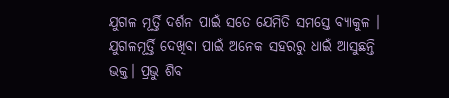ଯୁଗଳ ମୂର୍ତ୍ତି ଦର୍ଶନ ପାଇଁ ସତେ ଯେମିତି ସମସ୍ତେ ବ୍ଯାକୁଳ । ଯୁଗଳମୂର୍ତ୍ତି ଦେଖିବା ପାଇଁ ଅନେକ ସହରରୁ ଧାଇଁ ଆସୁଛନ୍ତି ଭକ୍ତ। ପ୍ରଭୁ ଶିବ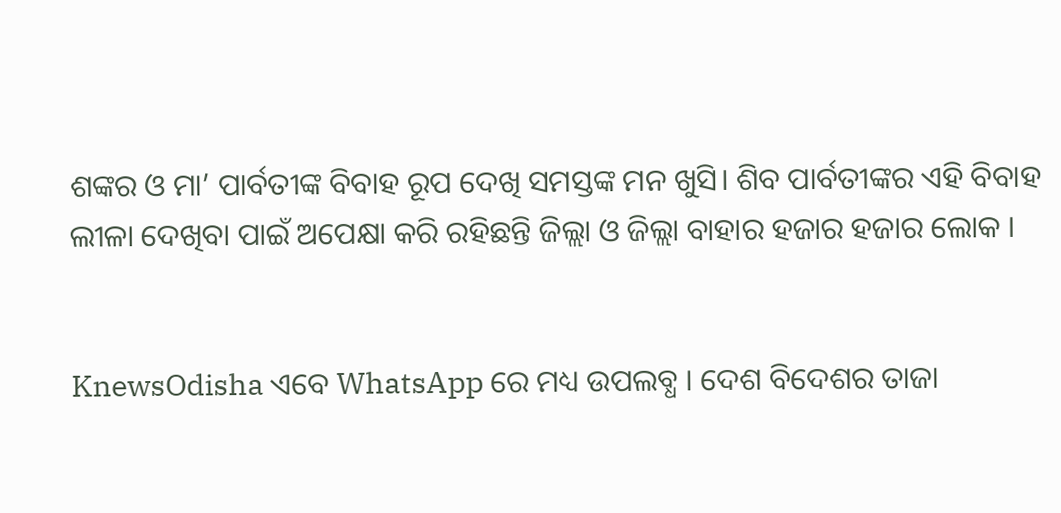ଶଙ୍କର ଓ ମା’ ପାର୍ବତୀଙ୍କ ବିବାହ ରୂପ ଦେଖି ସମସ୍ତଙ୍କ ମନ ଖୁସି। ଶିବ ପାର୍ବତୀଙ୍କର ଏହି ବିବାହ ଲୀଳା ଦେଖିବା ପାଇଁ ଅପେକ୍ଷା କରି ରହିଛନ୍ତି ଜିଲ୍ଲା ଓ ଜିଲ୍ଲା ବାହାର ହଜାର ହଜାର ଲୋକ ।


KnewsOdisha ଏବେ WhatsApp ରେ ମଧ୍ୟ ଉପଲବ୍ଧ । ଦେଶ ବିଦେଶର ତାଜା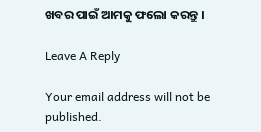ଖବର ପାଇଁ ଆମକୁ ଫଲୋ କରନ୍ତୁ ।

Leave A Reply

Your email address will not be published.